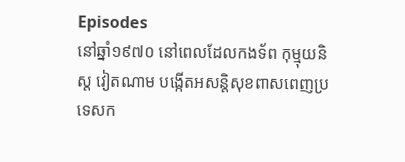Episodes
នៅឆ្នាំ១៩៧០ នៅពេលដែលកងទ័ព កុម្មុយនិស្ត វៀតណាម បង្កើតអសន្តិសុខពាសពេញប្រទេសក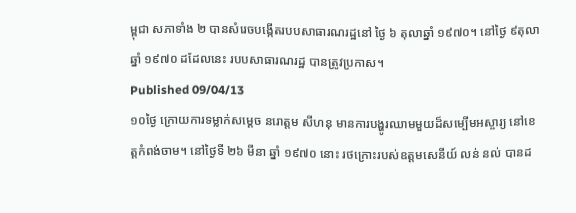ម្ពុជា សភាទាំង ២ បានសំរេចបង្កើតរបបសាធារណរដ្ឋនៅ ថ្ងៃ ៦ តុលាឆ្នាំ ១៩៧០។ នៅថ្ងៃ ៩តុលាឆ្នាំ ១៩៧០ ដដែលនេះ របបសាធារណរដ្ឋ បានត្រូវប្រកាស។
Published 09/04/13
១០ថ្ងៃ ក្រោយការទម្លាក់សម្តេច នរោត្តម សីហនុ មានការបង្ហូរឈាមមួយដ៏សម្បើមអស្ចារ្យ នៅខេត្តកំពង់ចាម។ នៅថ្ងៃទី ២៦ មីនា ឆ្នាំ ១៩៧០ នោះ រថក្រោះរបស់ឧត្តមសេនីយ៍ លន់ នល់ បានដ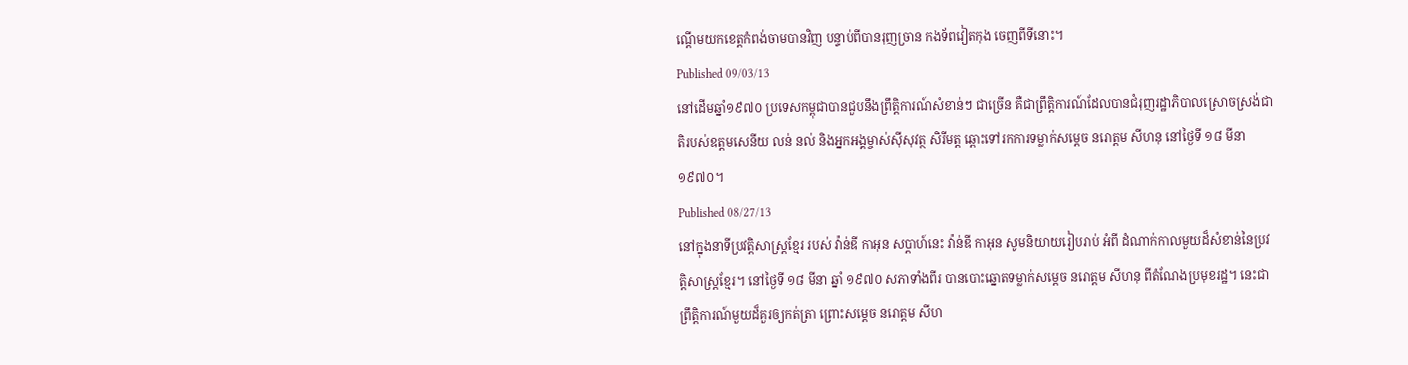ណ្តើមយកខេត្តកំពង់ចាមបានវិញ បន្ទាប់ពីបានរុញច្រាន កងទ័ពវៀតកុង ចេញពីទីនោះ។
Published 09/03/13
នៅដើមឆ្នាំ១៩៧០ ប្រទេសកម្ពុជាបានជួបនឹងព្រឹត្តិការណ៍សំខាន់ៗ ជាច្រើន គឺជាព្រឹត្តិការណ៍ដែលបានជំរុញរដ្ឋាភិបាលស្រោចស្រង់ជាតិរបស់ឧត្តមសេនីយ លន់ នល់ និងអ្នកអង្គម្ចាស់ស៊ីសុវត្ថ សិរីមត្ត ឆ្ពោះទៅរកការទម្លាក់សម្តេច នរោត្តម សីហនុ នៅថ្ងៃទី ១៨ មីនា ១៩៧០។
Published 08/27/13
នៅក្នុងនាទីប្រវតិ្តសាស្រ្តខែ្មរ របស់ វ៉ាន់ឌី កាអុន សប្តាហ៍នេះ វ៉ាន់ឌី កាអុន សូមនិយាយរៀបរាប់ អំពី ដំណាក់កាលមួយដ៏សំខាន់នៃប្រវត្តិសាស្ត្រខ្មែរ។ នៅថ្ងៃទី ១៨ មីនា ឆ្នាំ ១៩៧០ សភាទាំងពីរ បានបោះឆ្នោតទម្លាក់សម្តេច នរោត្តម សីហនុ ពីតំណែងប្រមុខរដ្ឋ។ នេះជាព្រឹត្តិការណ៍មួយដ៏គួរឲ្យកត់ត្រា ព្រោះសម្តេច នរោត្តម សីហ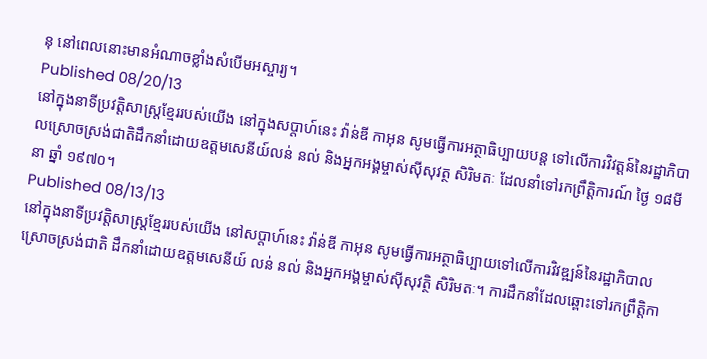នុ នៅពេលនោះមានអំណាចខ្លាំងសំបើមអស្ចារ្យ។
Published 08/20/13
នៅក្នុងនាទីប្រវត្តិសាស្រ្តខ្មែររបស់យើង នៅក្នុងសប្តាហ៍នេះ វ៉ាន់ឌី កាអុន សូមធ្វើការអត្ថាធិប្បាយបន្ត ទៅលើការវិវត្តន៍នៃរដ្ឋាភិបាលស្រោចស្រង់ជាតិដឹកនាំដោយឧត្តមសេនីយ៍លន់ នល់ និងអ្នកអង្គម្ចាស់ស៊ីសុវត្ថ សិរិមតៈ ដែលនាំទៅរកព្រឹត្តិការណ៍ ថ្ងៃ ១៨មីនា ឆ្នាំ ១៩៧០។
Published 08/13/13
នៅក្នុងនាទីប្រវត្តិសាស្រ្តខ្មែររបស់យើង នៅសប្តាហ៍នេះ វ៉ាន់ឌី កាអុន សូមធ្វើការអត្ថាធិប្បាយទៅលើការវិវឌ្ឍន៍នៃរដ្ឋាភិបាលស្រោចស្រង់ជាតិ ដឹកនាំដោយឧត្តមសេនីយ៍ លន់ នល់ និងអ្នកអង្គម្ចាស់ស៊ីសុវត្ថិ សិរិមតៈ។ ការដឹកនាំដែលឆ្ពោះទៅរកព្រឹត្តិកា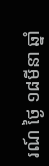រណ៍ ថ្ងៃ ១៨មីនា ឆ្នាំ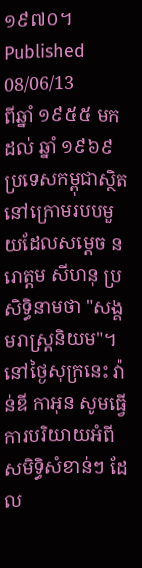១៩៧០។
Published 08/06/13
ពីឆ្នាំ ១៩៥៥ មកដល់ ឆ្នាំ ១៩៦៩ ប្រទេសកម្ពុជាស្ថិតនៅក្រោមរបបមួយដែលសម្តេច នរោត្តម សីហនុ ប្រសិទ្ធិនាមថា "សង្គមរាស្រ្តនិយម"។ នៅថ្ងៃសុក្រនេះ វ៉ាន់ឌី កាអុន សូមធ្វើការបរិយាយអំពីសមិទ្ធិសំខាន់ៗ ដែល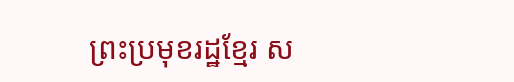ព្រះប្រមុខរដ្ឋខ្មែរ ស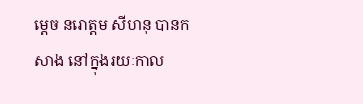ម្តេច នរោត្តម សីហនុ បានកសាង នៅក្នុងរយៈកាល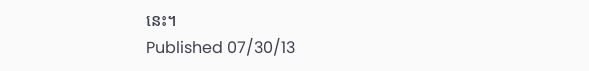នេះ។
Published 07/30/13